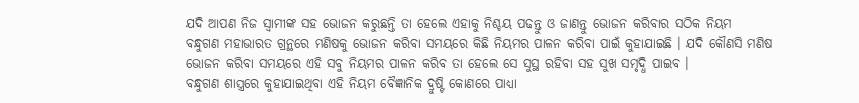ଯଦି ଆପଣ ନିଜ ସ୍ବାମୀଙ୍କ ସହ ଭୋଜନ କରୁଛନ୍ତି ତା ହେଲେ ଏହାକୁ ନିଶ୍ଚୟ ପଢନ୍ତୁ ଓ ଜାଣନ୍ତୁ ଭୋଜନ କରିବାର ସଠିକ ନିୟମ
ବନ୍ଧୁଗଣ ମହାଭାରତ ଗ୍ରନ୍ଥରେ ମଣିଷକୁ ଭୋଜନ କରିବା ସମୟରେ କିଛି ନିୟମର ପାଳନ କରିବା ପାଇଁ କୁହାଯାଇଛି । ଯଦି କୌଣସି ମଣିଷ ଭୋଜନ କରିବା ସମୟରେ ଏହି ସବୁ ନିୟମର ପାଳନ କରିବ ତା ହେଲେ ସେ ସୁସ୍ଥ ରହିବା ସହ ସୁଖ ସମୃଦ୍ଧି ପାଇବ ।
ବନ୍ଧୁଗଣ ଶାସ୍ତ୍ରରେ କୁହାଯାଇଥିବା ଏହି ନିୟମ ବୈଜ୍ଞାନିକ ଦ୍ରୁଷ୍ଟି କୋଣରେ ପାଧ୍ୟା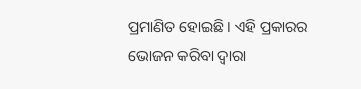ପ୍ରମାଣିତ ହୋଇଛି । ଏହି ପ୍ରକାରର ଭୋଜନ କରିବା ଦ୍ଵାରା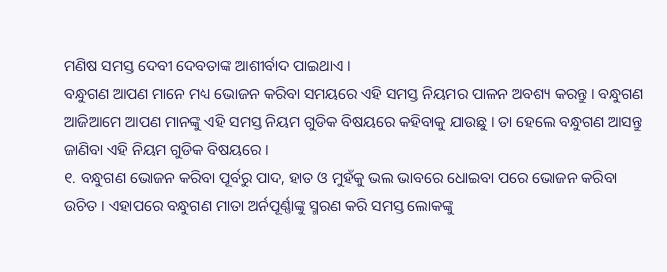ମଣିଷ ସମସ୍ତ ଦେବୀ ଦେବତାଙ୍କ ଆଶୀର୍ବାଦ ପାଇଥାଏ ।
ବନ୍ଧୁଗଣ ଆପଣ ମାନେ ମଧ୍ୟ ଭୋଜନ କରିବା ସମୟରେ ଏହି ସମସ୍ତ ନିୟମର ପାଳନ ଅବଶ୍ୟ କରନ୍ତୁ । ବନ୍ଧୁଗଣ ଆଜିଆମେ ଆପଣ ମାନଙ୍କୁ ଏହି ସମସ୍ତ ନିୟମ ଗୁଡିକ ବିଷୟରେ କହିବାକୁ ଯାଉଛୁ । ତା ହେଲେ ବନ୍ଧୁଗଣ ଆସନ୍ତୁ ଜାଣିବା ଏହି ନିୟମ ଗୁଡିକ ବିଷୟରେ ।
୧. ବନ୍ଧୁଗଣ ଭୋଜନ କରିବା ପୂର୍ବରୁ ପାଦ, ହାତ ଓ ମୁହଁକୁ ଭଲ ଭାବରେ ଧୋଇବା ପରେ ଭୋଜନ କରିବା ଉଚିତ । ଏହାପରେ ବନ୍ଧୁଗଣ ମାତା ଅର୍ନପୂର୍ଣ୍ଣାଙ୍କୁ ସ୍ମରଣ କରି ସମସ୍ତ ଲୋକଙ୍କୁ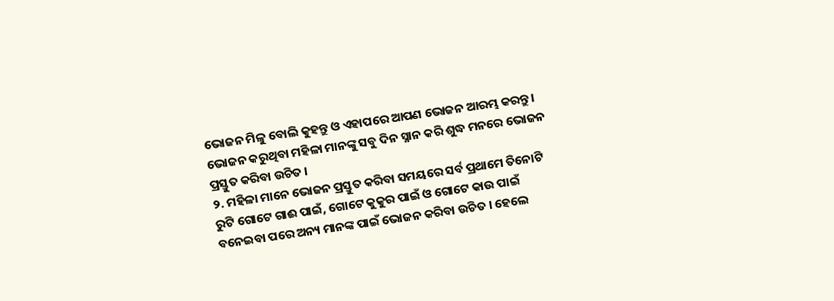ଭୋଜନ ମିଳୁ ବୋଲି କୁହନ୍ତୁ ଓ ଏହାପରେ ଆପଣ ଭୋଜନ ଆରମ୍ଭ କରନ୍ତୁ । ଭୋଜନ କରୁଥିବା ମହିଳା ମାନଙ୍କୁ ସବୁ ଦିନ ସ୍ନାନ କରି ଶୁଦ୍ଧ ମନରେ ଭୋଜନ ପ୍ରସ୍ତୁତ କରିବା ଉଚିତ ।
୨. ମହିଳା ମାନେ ଭୋଜନ ପ୍ରସ୍ତୁତ କରିବା ସମୟରେ ସର୍ବ ପ୍ରଥାମେ ତିନୋଟି ରୁଟି ଗୋଟେ ଗାଈ ପାଇଁ, ଗୋଟେ କୁକୁର ପାଇଁ ଓ ଗୋଟେ କାଉ ପାଇଁ ବନେଇବା ପରେ ଅନ୍ୟ ମାନଙ୍କ ପାଇଁ ଭୋଜନ କରିବା ଉଚିତ । ହେଲେ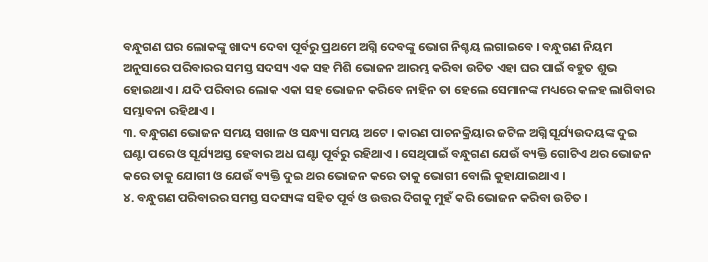ବନ୍ଧୁଗଣ ଘର ଲୋକଙ୍କୁ ଖାଦ୍ୟ ଦେବା ପୂର୍ବରୁ ପ୍ରଥମେ ଅଗ୍ନି ଦେବଙ୍କୁ ଭୋଗ ନିଶ୍ଚୟ ଲଗାଇବେ । ବନ୍ଧୁଗଣ ନିୟମ ଅନୁସାରେ ପରିବାରର ସମସ୍ତ ସଦସ୍ୟ ଏକ ସହ ମିଶି ଭୋଜନ ଆରମ୍ଭ କରିବା ଉଚିତ ଏହା ଘର ପାଇଁ ବହୁତ ଶୁଭ ହୋଇଥାଏ । ଯଦି ପରିବାର ଲୋକ ଏକା ସହ ଭୋଜନ କରିବେ ନାହିନ ତା ହେଲେ ସେମାନଙ୍କ ମଧ୍ୟରେ କଳହ ଲାଗିବାର ସମ୍ଭାବନା ରହିଥାଏ ।
୩. ବନ୍ଧୁଗଣ ଭୋଜନ ସମୟ ସଖାଳ ଓ ସନ୍ଧ୍ୟା ସମୟ ଅଟେ । କାରଣ ପାଚନକ୍ରିୟାର ଜଟିଳ ଅଗ୍ନି ସୂର୍ଯ୍ୟଉଦୟଙ୍କ ଦୁଇ ଘଣ୍ଟା ପରେ ଓ ସୂର୍ଯ୍ୟଅସ୍ତ ହେବାର ଅଧ ଘଣ୍ଟା ପୂର୍ବରୁ ରହିଥାଏ । ସେଥିପାଇଁ ବନ୍ଧୁଗଣ ଯେଉଁ ବ୍ୟକ୍ତି ଗୋଟିଏ ଥର ଭୋଜନ କରେ ତାକୁ ଯୋଗୀ ଓ ଯେଉଁ ବ୍ୟକ୍ତି ଦୁଇ ଥର ଭୋଜନ କରେ ତାକୁ ଭୋଗୀ ବୋଲି କୁହାଯାଇଥାଏ ।
୪. ବନ୍ଧୁଗଣ ପରିବାରର ସମସ୍ତ ସଦସ୍ୟଙ୍କ ସହିତ ପୂର୍ବ ଓ ଉତ୍ତର ଦିଗକୁ ମୁହଁ କରି ଭୋଜନ କରିବା ଉଚିତ ।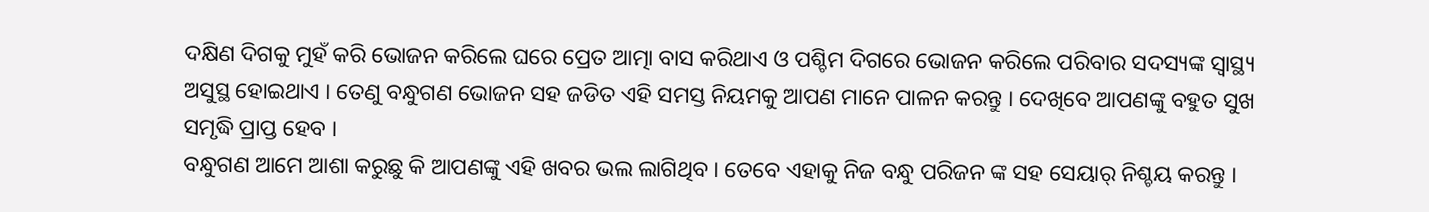ଦକ୍ଷିଣ ଦିଗକୁ ମୁହଁ କରି ଭୋଜନ କରିଲେ ଘରେ ପ୍ରେତ ଆତ୍ମା ବାସ କରିଥାଏ ଓ ପଶ୍ଚିମ ଦିଗରେ ଭୋଜନ କରିଲେ ପରିବାର ସଦସ୍ୟଙ୍କ ସ୍ୱାସ୍ଥ୍ୟ ଅସୁସ୍ଥ ହୋଇଥାଏ । ତେଣୁ ବନ୍ଧୁଗଣ ଭୋଜନ ସହ ଜଡିତ ଏହି ସମସ୍ତ ନିୟମକୁ ଆପଣ ମାନେ ପାଳନ କରନ୍ତୁ । ଦେଖିବେ ଆପଣଙ୍କୁ ବହୁତ ସୁଖ ସମୃଦ୍ଧି ପ୍ରାପ୍ତ ହେବ ।
ବନ୍ଧୁଗଣ ଆମେ ଆଶା କରୁଛୁ କି ଆପଣଙ୍କୁ ଏହି ଖବର ଭଲ ଲାଗିଥିବ । ତେବେ ଏହାକୁ ନିଜ ବନ୍ଧୁ ପରିଜନ ଙ୍କ ସହ ସେୟାର୍ ନିଶ୍ଚୟ କରନ୍ତୁ ।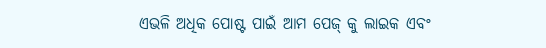ଏଭଳି ଅଧିକ ପୋଷ୍ଟ ପାଇଁ ଆମ ପେଜ୍ କୁ ଲାଇକ ଏବଂ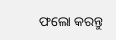ଫଲୋ କରନ୍ତୁ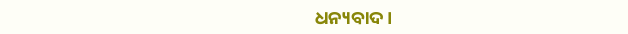ଧନ୍ୟବାଦ ।